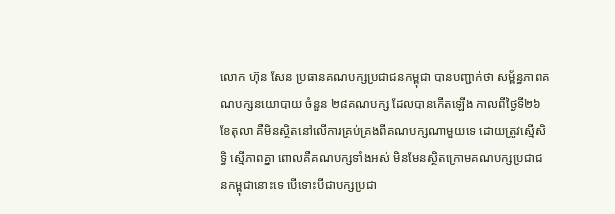លោក ហ៊ុន សែន ប្រធានគណបក្សប្រជាជនកម្ពុជា បានបញ្ជាក់ថា សម្ព័ន្ធភាពគណបក្សនយោបាយ ចំនួន ២៨គណបក្ស ដែលបានកើតឡើង កាលពីថ្ងៃទី២៦ ខែតុលា គឺមិនស្ថិតនៅលើការគ្រប់គ្រងពីគណបក្សណាមួយទេ ដោយត្រូវស្មើសិទ្ធិ ស្មើភាពគ្នា ពោលគឺគណបក្សទាំងអស់ មិនមែនស្ថិតក្រោមគណបក្សប្រជាជនកម្ពុជានោះទេ បើទោះបីជាបក្សប្រជា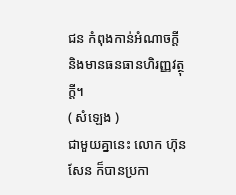ជន កំពុងកាន់អំណាចក្តី និងមានធនធានហិរញ្ញវត្ថុក្តី។
( សំឡេង )
ជាមួយគ្នានេះ លោក ហ៊ុន សែន ក៏បានប្រកា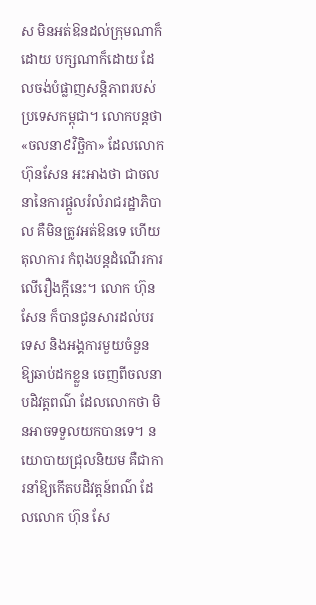ស មិនអត់ឱនដល់ក្រុមណាក៏ដោយ បក្សណាក៏ដោយ ដែលចង់បំផ្លាញសន្តិភាពរបស់ប្រទេសកម្ពុជា។ លោកបន្តថា «ចលនា៩វិច្ឆិកា» ដែលលោក ហ៊ុនសែន អះអាងថា ជាចលនានៃការផ្តួលរំលំរាជរដ្ឋាភិបាល គឺមិនត្រូវអត់ឱនទេ ហើយតុលាការ កំពុងបន្តដំណើរការលើរឿងក្តីនេះ។ លោក ហ៊ុន សែន ក៏បានជូនសារដល់បរទេស និងអង្គការមួយចំនួន ឱ្យឆាប់ដកខ្លួន ចេញពីចលនាបដិវត្តពណ៌ ដែលលោកថា មិនអាចទទួលយកបានទេ។ នយោបាយជ្រុលនិយម គឺជាការនាំឱ្យកើតបដិវត្តន៍ពណ៌ ដែលលោក ហ៊ុន សែ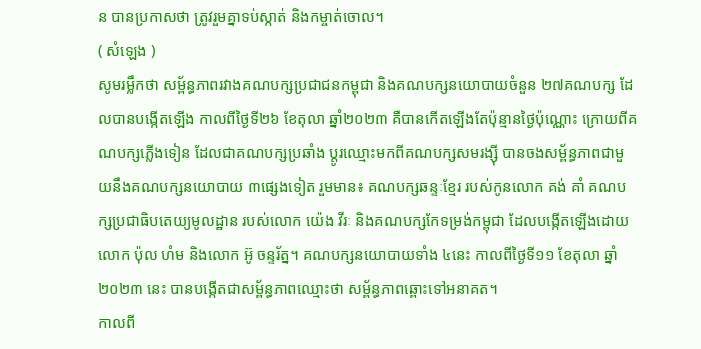ន បានប្រកាសថា ត្រូវរួមគ្នាទប់ស្កាត់ និងកម្ចាត់ចោល។
( សំឡេង )
សូមរម្លឹកថា សម្ព័ន្ធភាពរវាងគណបក្សប្រជាជនកម្ពុជា និងគណបក្សនយោបាយចំនួន ២៧គណបក្ស ដែលបានបង្កើតឡើង កាលពីថ្ងៃទី២៦ ខែតុលា ឆ្នាំ២០២៣ គឺបានកើតឡើងតែប៉ុន្មានថ្ងៃប៉ុណ្ណោះ ក្រោយពីគណបក្សភ្លើងទៀន ដែលជាគណបក្សប្រឆាំង ប្តូរឈ្មោះមកពីគណបក្សសមរង្ស៊ី បានចងសម្ព័ន្ធភាពជាមួយនឹងគណបក្សនយោបាយ ៣ផ្សេងទៀត រួមមាន៖ គណបក្សឆន្ទៈខ្មែរ របស់កូនលោក គង់ គាំ គណបក្សប្រជាធិបតេយ្យមូលដ្ឋាន របស់លោក យ៉េង វីរៈ និងគណបក្សកែទម្រង់កម្ពុជា ដែលបង្កើតឡើងដោយលោក ប៉ុល ហំម និងលោក អ៊ូ ចន្ទរ័ត្ន។ គណបក្សនយោបាយទាំង ៤នេះ កាលពីថ្ងៃទី១១ ខែតុលា ឆ្នាំ២០២៣ នេះ បានបង្កើតជាសម្ព័ន្ធភាពឈ្មោះថា សម្ព័ន្ធភាពឆ្ពោះទៅអនាគត។
កាលពី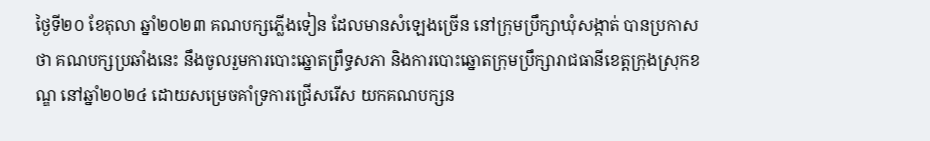ថ្ងៃទី២០ ខែតុលា ឆ្នាំ២០២៣ គណបក្សភ្លើងទៀន ដែលមានសំឡេងច្រើន នៅក្រុមប្រឹក្សាឃុំសង្កាត់ បានប្រកាសថា គណបក្សប្រឆាំងនេះ នឹងចូលរួមការបោះឆ្នោតព្រឹទ្ធសភា និងការបោះឆ្នោតក្រុមប្រឹក្សារាជធានីខេត្តក្រុងស្រុកខណ្ឌ នៅឆ្នាំ២០២៤ ដោយសម្រេចគាំទ្រការជ្រើសរើស យកគណបក្សន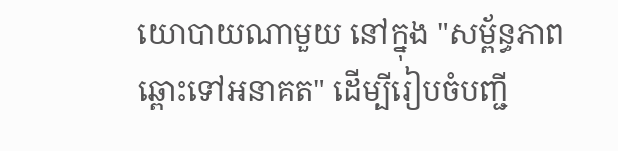យោបាយណាមួយ នៅក្នុង "សម្ព័ន្ធភាពឆ្ពោះទៅអនាគត" ដើម្បីរៀបចំបញ្ជី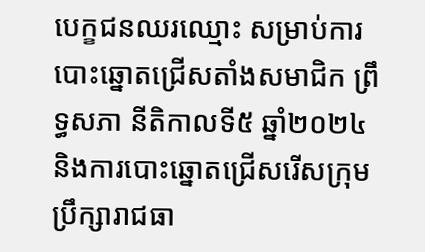បេក្ខជនឈរឈ្មោះ សម្រាប់ការបោះឆ្នោតជ្រើសតាំងសមាជិក ព្រឹទ្ធសភា នីតិកាលទី៥ ឆ្នាំ២០២៤ និងការបោះឆ្នោតជ្រើសរើសក្រុមប្រឹក្សារាជធា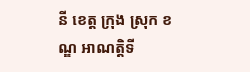នី ខេត្ត ក្រុង ស្រុក ខណ្ឌ អាណត្តិទី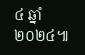៤ ឆ្នាំ២០២៤៕